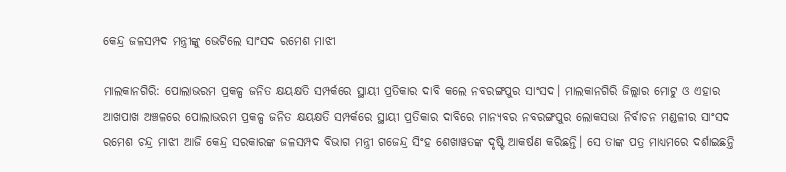କେନ୍ଦ୍ର ଜଳସମ୍ପଦ ମନ୍ତ୍ରୀଙ୍କୁ ଭେଟିଲେ ସାଂସଦ ରମେଶ ମାଝୀ

ମାଲକାନଗିରି: ପୋଲାଭରମ ପ୍ରକଳ୍ପ ଜନିତ କ୍ଷୟକ୍ଷତି ସମ୍ପର୍କରେ ସ୍ଥାୟୀ ପ୍ରତିକାର ଦାବି କଲେ ନବରଙ୍ଗପୁର ସାଂସଦ। ମାଲକାନଗିରି ଜିଲ୍ଲାର ମୋଟୁ ଓ ଏହାର ଆଖପାଖ ଅଞ୍ଚଳରେ ପୋଲାଭରମ ପ୍ରକଳ୍ପ ଜନିତ କ୍ଷୟକ୍ଷତି ସମ୍ପର୍କରେ ସ୍ଥାୟୀ ପ୍ରତିକାର ଦାବିରେ ମାନ୍ୟବର ନବରଙ୍ଗପୁର ଲୋକସଭା ନିର୍ବାଚନ ମଣ୍ଡଳୀର ସାଂସଦ ରମେଶ ଚନ୍ଦ୍ର ମାଝୀ ଆଜି କେନ୍ଦ୍ର ସରକାରଙ୍କ ଜଳସମ୍ପଦ ବିଭାଗ ମନ୍ତ୍ରୀ ଗଜେନ୍ଦ୍ର ସିଂହ ଶେଖାୱତଙ୍କ ଦୃଷ୍ଟି ଆକର୍ଷଣ କରିଛନ୍ତି। ସେ ତାଙ୍କ ପତ୍ର ମାଧ୍ୟମରେ ଦର୍ଶାଇଛନ୍ତି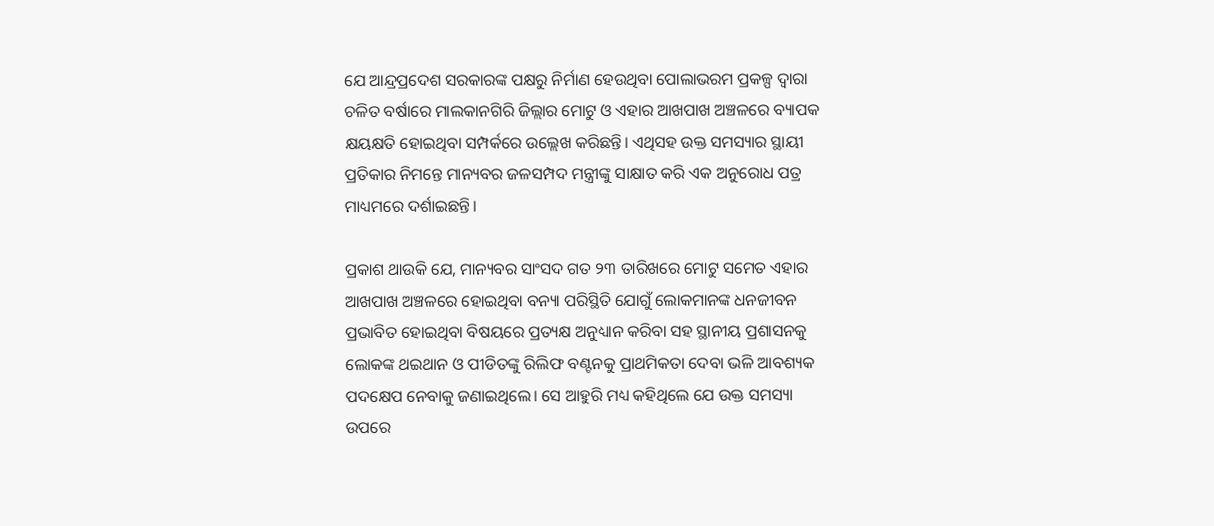ଯେ ଆନ୍ଦ୍ରପ୍ରଦେଶ ସରକାରଙ୍କ ପକ୍ଷରୁ ନିର୍ମାଣ ହେଉଥିବା ପୋଲାଭରମ ପ୍ରକଳ୍ପ ଦ୍ବାରା ଚଳିତ ବର୍ଷାରେ ମାଲକାନଗିରି ଜିଲ୍ଲାର ମୋଟୁ ଓ ଏହାର ଆଖପାଖ ଅଞ୍ଚଳରେ ବ୍ୟାପକ କ୍ଷୟକ୍ଷତି ହୋଇଥିବା ସମ୍ପର୍କରେ ଉଲ୍ଲେଖ କରିଛନ୍ତି। ଏଥିସହ ଉକ୍ତ ସମସ୍ୟାର ସ୍ଥାୟୀ ପ୍ରତିକାର ନିମନ୍ତେ ମାନ୍ୟବର ଜଳସମ୍ପଦ ମନ୍ତ୍ରୀଙ୍କୁ ସାକ୍ଷାତ କରି ଏକ ଅନୁରୋଧ ପତ୍ର ମାଧ୍ୟମରେ ଦର୍ଶାଇଛନ୍ତି।

ପ୍ରକାଶ ଥାଉକି ଯେ, ମାନ୍ୟବର ସାଂସଦ ଗତ ୨୩ ତାରିଖରେ ମୋଟୁ ସମେତ ଏହାର ଆଖପାଖ ଅଞ୍ଚଳରେ ହୋଇଥିବା ବନ୍ୟା ପରିସ୍ଥିତି ଯୋଗୁଁ ଲୋକମାନଙ୍କ ଧନଜୀବନ ପ୍ରଭାବିତ ହୋଇଥିବା ବିଷୟରେ ପ୍ରତ୍ୟକ୍ଷ ଅନୁଧ୍ୟାନ କରିବା ସହ ସ୍ଥାନୀୟ ପ୍ରଶାସନକୁ ଲୋକଙ୍କ ଥଇଥାନ ଓ ପୀଡିତଙ୍କୁ ରିଲିଫ ବଣ୍ଟନକୁ ପ୍ରାଥମିକତା ଦେବା ଭଳି ଆବଶ୍ୟକ ପଦକ୍ଷେପ ନେବାକୁ ଜଣାଇଥିଲେ। ସେ ଆହୁରି ମଧ୍ୟ କହିଥିଲେ ଯେ ଉକ୍ତ ସମସ୍ୟା  ଉପରେ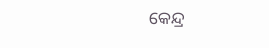କେନ୍ଦ୍ର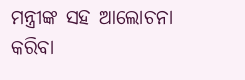ମନ୍ତ୍ରୀଙ୍କ ସହ ଆଲୋଚନା କରିବା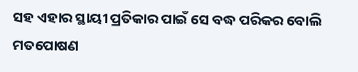ସହ ଏହାର ସ୍ଥାୟୀ ପ୍ରତିକାର ପାଇଁ ସେ ବଦ୍ଧ ପରିକର ବୋଲି ମତପୋଷଣ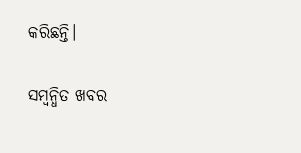କରିଛନ୍ତି।

ସମ୍ବନ୍ଧିତ ଖବର